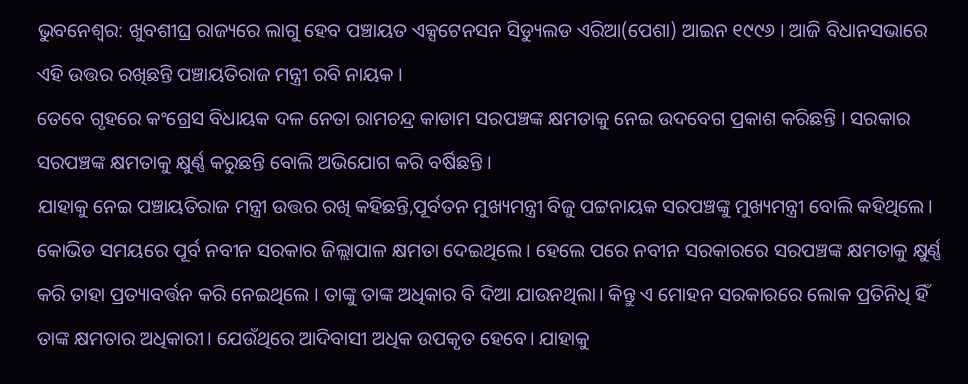ଭୁବନେଶ୍ବର: ଖୁବଶୀଘ୍ର ରାଜ୍ୟରେ ଲାଗୁ ହେବ ପଞ୍ଚାୟତ ଏକ୍ସଟେନସନ ସିଡ୍ୟୁଲଡ ଏରିଆ(ପେଶା) ଆଇନ ୧୯୯୬ । ଆଜି ବିଧାନସଭାରେ ଏହି ଉତ୍ତର ରଖିଛନ୍ତି ପଞ୍ଚାୟତିରାଜ ମନ୍ତ୍ରୀ ରବି ନାୟକ ।
ତେବେ ଗୃହରେ କଂଗ୍ରେସ ବିଧାୟକ ଦଳ ନେତା ରାମଚନ୍ଦ୍ର କାଡାମ ସରପଞ୍ଚଙ୍କ କ୍ଷମତାକୁ ନେଇ ଉଦବେଗ ପ୍ରକାଶ କରିଛନ୍ତି । ସରକାର ସରପଞ୍ଚଙ୍କ କ୍ଷମତାକୁ କ୍ଷୁର୍ଣ୍ଣ କରୁଛନ୍ତି ବୋଲି ଅଭିଯୋଗ କରି ବର୍ଷିଛନ୍ତି ।
ଯାହାକୁ ନେଇ ପଞ୍ଚାୟତିରାଜ ମନ୍ତ୍ରୀ ଉତ୍ତର ରଖି କହିଛନ୍ତି,ପୂର୍ବତନ ମୁଖ୍ୟମନ୍ତ୍ରୀ ବିଜୁ ପଟ୍ଟନାୟକ ସରପଞ୍ଚଙ୍କୁ ମୁଖ୍ୟମନ୍ତ୍ରୀ ବୋଲି କହିଥିଲେ। କୋଭିଡ ସମୟରେ ପୂର୍ବ ନବୀନ ସରକାର ଜିଲ୍ଲାପାଳ କ୍ଷମତା ଦେଇଥିଲେ। ହେଲେ ପରେ ନବୀନ ସରକାରରେ ସରପଞ୍ଚଙ୍କ କ୍ଷମତାକୁ କ୍ଷୁର୍ଣ୍ଣ କରି ତାହା ପ୍ରତ୍ୟାବର୍ତ୍ତନ କରି ନେଇଥିଲେ । ତାଙ୍କୁ ତାଙ୍କ ଅଧିକାର ବି ଦିଆ ଯାଉନଥିଲା। କିନ୍ତୁ ଏ ମୋହନ ସରକାରରେ ଲୋକ ପ୍ରତିନିଧି ହିଁ ତାଙ୍କ କ୍ଷମତାର ଅଧିକାରୀ। ଯେଉଁଥିରେ ଆଦିବାସୀ ଅଧିକ ଉପକୃତ ହେବେ। ଯାହାକୁ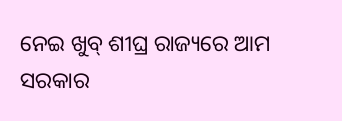ନେଇ ଖୁବ୍ ଶୀଘ୍ର ରାଜ୍ୟରେ ଆମ ସରକାର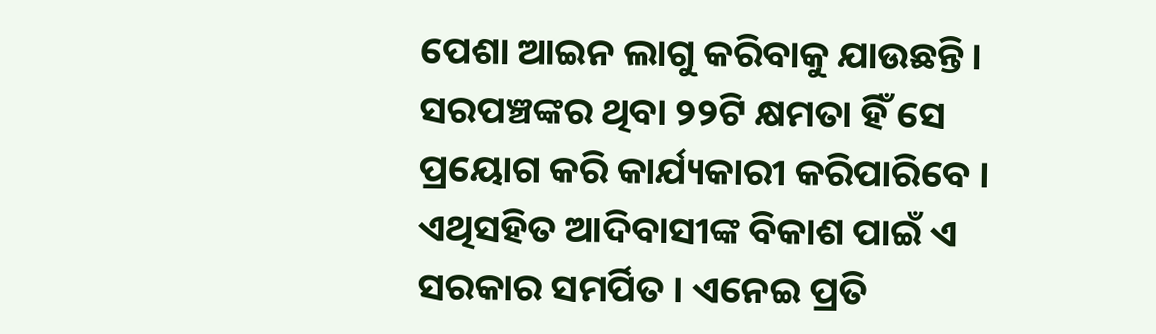ପେଶା ଆଇନ ଲାଗୁ କରିବାକୁ ଯାଉଛନ୍ତି। ସରପଞ୍ଚଙ୍କର ଥିବା ୨୨ଟି କ୍ଷମତା ହିଁ ସେ ପ୍ରୟୋଗ କରି କାର୍ଯ୍ୟକାରୀ କରିପାରିବେ । ଏଥିସହିତ ଆଦିବାସୀଙ୍କ ବିକାଶ ପାଇଁ ଏ ସରକାର ସମର୍ପିତ । ଏନେଇ ପ୍ରତି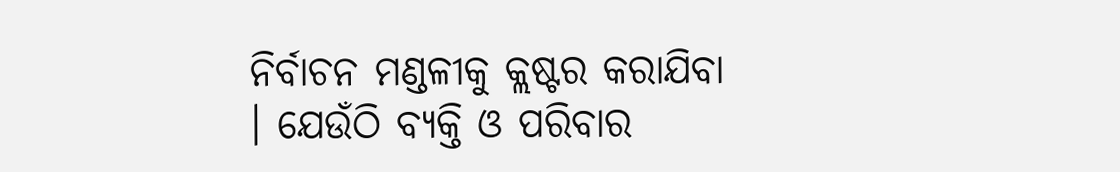ନିର୍ବାଚନ ମଣ୍ଡଳୀକୁ କ୍ଲଷ୍ଟର କରାଯିବା । ଯେଉଁଠି ବ୍ୟକ୍ତି ଓ ପରିବାର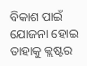ବିକାଶ ପାଇଁ ଯୋଜନା ହୋଇ ତାହାକୁ କ୍ଲଷ୍ଟର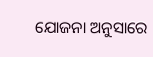ଯୋଜନା ଅନୁସାରେ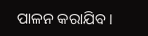ପାଳନ କରାଯିବ ।